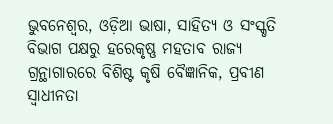ଭୁବନେଶ୍ୱର, ଓଡ଼ିଆ ଭାଷା, ସାହିତ୍ୟ ଓ ସଂସ୍କୃତି ବିଭାଗ ପକ୍ଷରୁ ହରେକୃଷ୍ଣ ମହତାବ ରାଜ୍ୟ ଗ୍ରନ୍ଥାଗାରରେ ବିଶିଷ୍ଟ କୃଷି ବୈଜ୍ଞାନିକ, ପ୍ରବୀଣ ସ୍ୱାଧୀନତା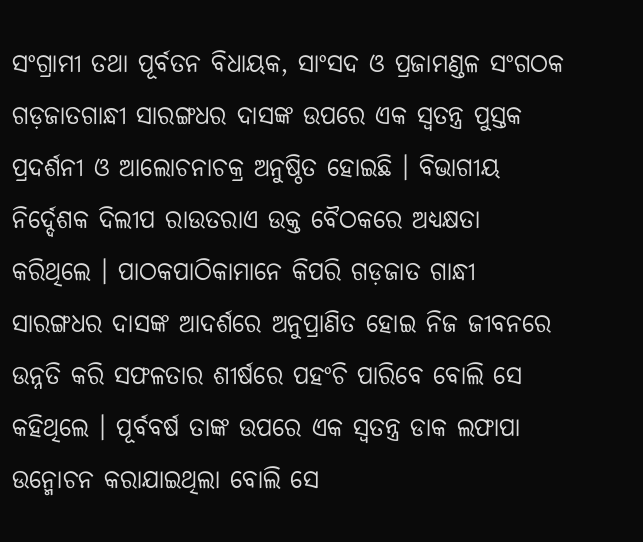ସଂଗ୍ରାମୀ ତଥା ପୂର୍ବତନ ବିଧାୟକ, ସାଂସଦ ଓ ପ୍ରଜାମଣ୍ଡଳ ସଂଗଠକ ଗଡ଼ଜାତଗାନ୍ଧୀ ସାରଙ୍ଗଧର ଦାସଙ୍କ ଉପରେ ଏକ ସ୍ୱତନ୍ତ୍ର ପୁସ୍ତକ ପ୍ରଦର୍ଶନୀ ଓ ଆଲୋଚନାଚକ୍ର ଅନୁଷ୍ଠିତ ହୋଇଛି । ବିଭାଗୀୟ ନିର୍ଦ୍ଦେଶକ ଦିଲୀପ ରାଉତରାଏ ଉକ୍ତ ବୈଠକରେ ଅଧ୍ୟକ୍ଷତା କରିଥିଲେ । ପାଠକପାଠିକାମାନେ କିପରି ଗଡ଼ଜାତ ଗାନ୍ଧୀ ସାରଙ୍ଗଧର ଦାସଙ୍କ ଆଦର୍ଶରେ ଅନୁପ୍ରାଣିତ ହୋଇ ନିଜ ଜୀବନରେ ଉନ୍ନତି କରି ସଫଳତାର ଶୀର୍ଷରେ ପହଂଚି ପାରିବେ ବୋଲି ସେ କହିଥିଲେ । ପୂର୍ବବର୍ଷ ତାଙ୍କ ଉପରେ ଏକ ସ୍ୱତନ୍ତ୍ର ଡାକ ଲଫାପା ଉନ୍ମୋଚନ କରାଯାଇଥିଲା ବୋଲି ସେ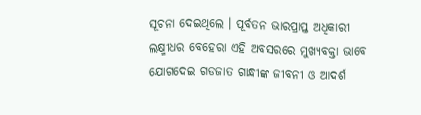ସୂଚନା ଦେଇଥିଲେ । ପୂର୍ବତନ ଭାରପ୍ରାପ୍ତ ଅଧିକାରୀ ଲକ୍ଷ୍ମୀଧର ବେହେରା ଏହି ଅବସରରେ ମୁଖ୍ୟବକ୍ତା ଭାବେ ଯୋଗଦେଇ ଗଡଜାତ ଗାନ୍ଧୀଙ୍କ ଜୀବନୀ ଓ ଆଦର୍ଶ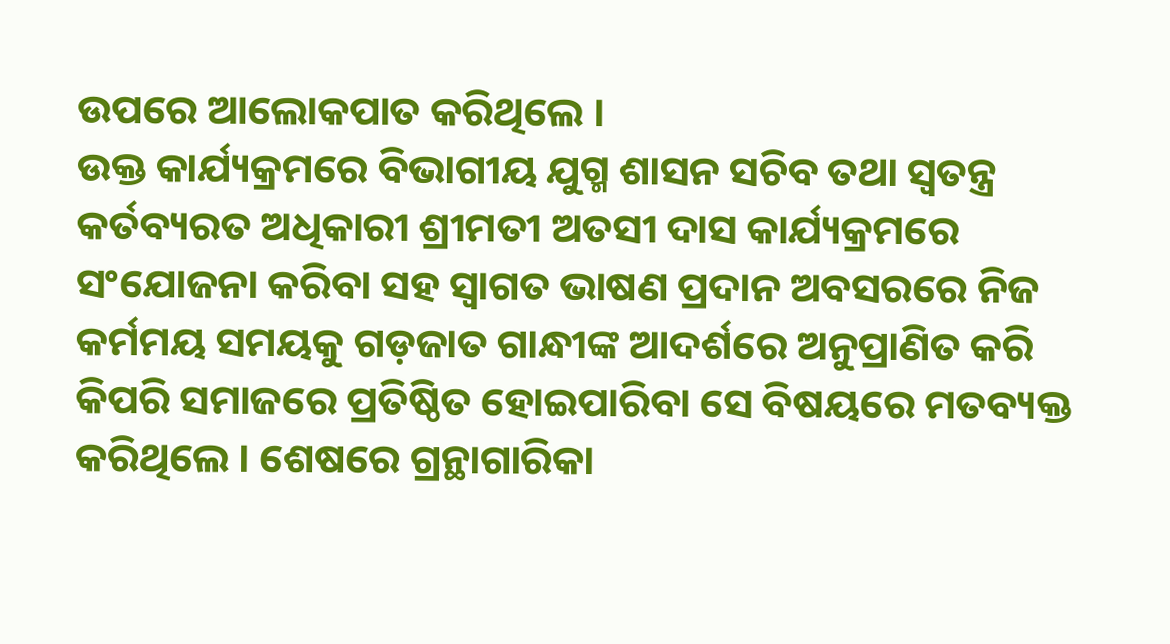ଉପରେ ଆଲୋକପାତ କରିଥିଲେ ।
ଉକ୍ତ କାର୍ଯ୍ୟକ୍ରମରେ ବିଭାଗୀୟ ଯୁଗ୍ମ ଶାସନ ସଚିବ ତଥା ସ୍ୱତନ୍ତ୍ର କର୍ତବ୍ୟରତ ଅଧିକାରୀ ଶ୍ରୀମତୀ ଅତସୀ ଦାସ କାର୍ଯ୍ୟକ୍ରମରେ ସଂଯୋଜନା କରିବା ସହ ସ୍ୱାଗତ ଭାଷଣ ପ୍ରଦାନ ଅବସରରେ ନିଜ କର୍ମମୟ ସମୟକୁ ଗଡ଼ଜାତ ଗାନ୍ଧୀଙ୍କ ଆଦର୍ଶରେ ଅନୁପ୍ରାଣିତ କରି କିପରି ସମାଜରେ ପ୍ରତିଷ୍ଠିତ ହୋଇପାରିବା ସେ ବିଷୟରେ ମତବ୍ୟକ୍ତ କରିଥିଲେ । ଶେଷରେ ଗ୍ରନ୍ଥାଗାରିକା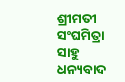ଶ୍ରୀମତୀ ସଂଘମିତ୍ରା ସାହୁ ଧନ୍ୟବାଦ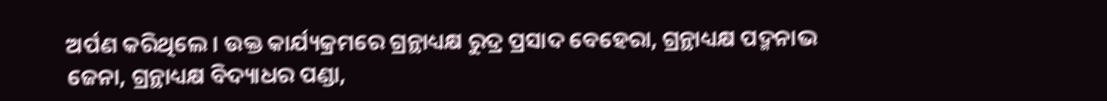ଅର୍ପଣ କରିଥିଲେ । ଉକ୍ତ କାର୍ଯ୍ୟକ୍ରମରେ ଗ୍ରନ୍ଥାଧ୍ୟକ୍ଷ ରୁଦ୍ର ପ୍ରସାଦ ବେହେରା, ଗ୍ରନ୍ଥାଧ୍ୟକ୍ଷ ପଦ୍ମନାଭ ଜେନା, ଗ୍ରନ୍ଥାଧ୍ୟକ୍ଷ ବିଦ୍ୟାଧର ପଣ୍ଡା,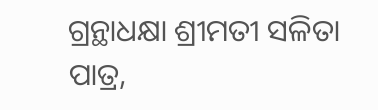ଗ୍ରନ୍ଥାଧକ୍ଷା ଶ୍ରୀମତୀ ସଳିତା ପାତ୍ର,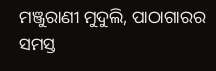ମଞ୍ଜୁରାଣୀ ମୁଦୁଲି, ପାଠାଗାରର ସମସ୍ତ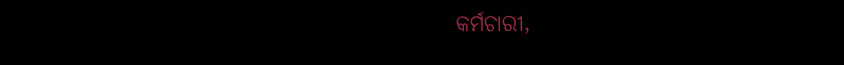କର୍ମଚାରୀ,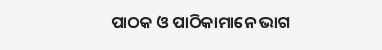ପାଠକ ଓ ପାଠିକାମାନେ ଭାଗ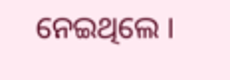ନେଇଥିଲେ ।